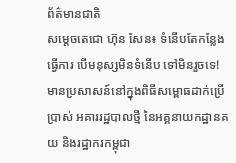ព័ត៌មានជាតិ
សម្ដេចតេជោ ហ៊ុន សែន៖ ទំនើបតែកន្លែងធ្វើការ បើមនុស្សមិនទំនើប ទៅមិនរួចទេ!
មានប្រសាសន៍នៅក្នុងពិធីសម្ពោធដាក់ប្រើប្រាស់ អគាររដ្ឋបាលថ្មី នៃអគ្គនាយកដ្ឋានគយ និងរដ្ឋាករកម្ពុជា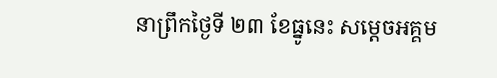នាព្រឹកថ្ងៃទី ២៣ ខែធ្នូនេះ សម្ដេចអគ្គម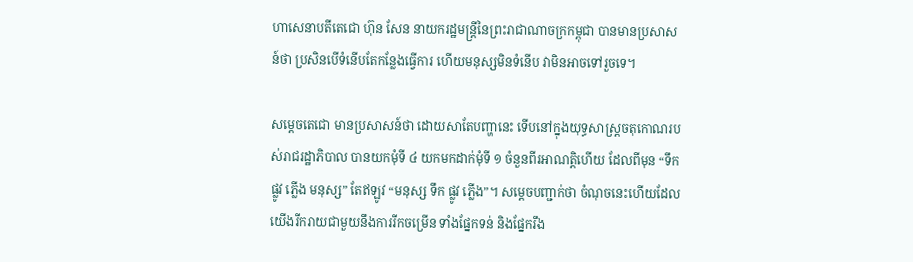ហាសេនាបតីតេជោ ហ៊ុន សែន នាយករដ្ឋមន្ត្រីនៃព្រះរាជាណាចក្រកម្ពុជា បានមានប្រសាសន៍ថា ប្រសិនបើទំនើបតែកន្លែងធ្វើការ ហើយមនុស្សមិនទំនើប វាមិនអាចទៅរួចទេ។

សម្តេចតេជោ មានប្រសាសន៍ថា ដោយសាតែបញ្ហានេះ ទើបនៅក្នុងយុទ្ធសាស្ត្រចតុកោណរបស់រាជរដ្ឋាភិបាល បានយកមុំទី ៤ យកមកដាក់មុំទី ១ ចំនួនពីរអាណត្តិហើយ ដែលពីមុន “ទឹក ផ្លូវ ភ្លើង មនុស្ស” តែឥឡូវ “មនុស្ស ទឹក ផ្លូវ ភ្លើង”។ សម្តេចបញ្ជាក់ថា ចំណុចនេះហើយដែលយើងរីករាយជាមួយនឹងការរីកចម្រើន ទាំងផ្នែកទន់ និងផ្នែករឹង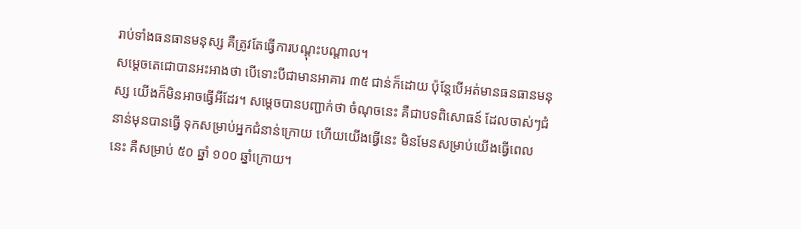រាប់ទាំងធនធានមនុស្ស គឺត្រូវតែធ្វើការបណ្ដុះបណ្ដាល។
សម្ដេចតេជោបានអះអាងថា បើទោះបីជាមានអាគារ ៣៥ ជាន់ក៏ដោយ ប៉ុន្តែបើអត់មានធនធានមនុស្ស យើងក៏មិនអាចធ្វើអីដែរ។ សម្ដេចបានបញ្ជាក់ថា ចំណុចនេះ គឺជាបទពិសោធន៍ ដែលចាស់ៗជំនាន់មុនបានធ្វើ ទុកសម្រាប់អ្នកជំនាន់ក្រោយ ហើយយើងធ្វើនេះ មិនមែនសម្រាប់យើងធ្វើពេលនេះ គឺសម្រាប់ ៥០ ឆ្នាំ ១០០ ឆ្នាំក្រោយ។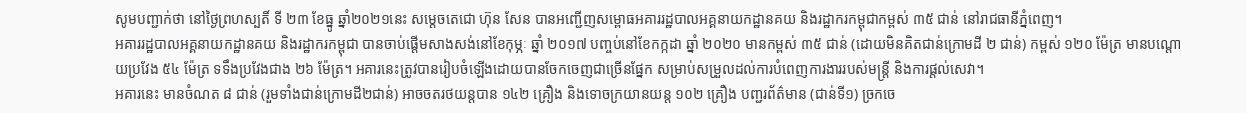សូមបញ្ជាក់ថា នៅថ្ងៃព្រហស្បតិ៍ ទី ២៣ ខែធ្នូ ឆ្នាំ២០២១នេះ សម្តេចតេជោ ហ៊ុន សែន បានអញ្ជើញសម្ពោធអគាររដ្ឋបាលអគ្គនាយកដ្ឋានគយ និងរដ្ឋាករកម្ពុជាកម្ពស់ ៣៥ ជាន់ នៅរាជធានីភ្នំពេញ។
អគាររដ្ឋបាលអគ្គនាយកដ្ឋានគយ និងរដ្ឋាករកម្ពុជា បានចាប់ផ្តើមសាងសង់នៅខែកុម្ភៈ ឆ្នាំ ២០១៧ បញ្ចប់នៅខែកក្កដា ឆ្នាំ ២០២០ មានកម្ពស់ ៣៥ ជាន់ (ដោយមិនគិតជាន់ក្រោមដី ២ ជាន់) កម្ពស់ ១២០ ម៉ែត្រ មានបណ្តោយប្រវែង ៥៤ ម៉ែត្រ ទទឹងប្រវែងជាង ២៦ ម៉ែត្រ។ អគារនេះត្រូវបានរៀបចំឡើងដោយបានចែកចេញជាច្រើនផ្នែក សម្រាប់សម្រួលដល់ការបំពេញការងាររបស់មន្ត្រី និងការផ្តល់សេវា។
អគារនេះ មានចំណត ៨ ជាន់ (រួមទាំងជាន់ក្រោមដី២ជាន់) អាចចតរថយន្តបាន ១៤២ គ្រឿង និងទោចក្រយានយន្ត ១០២ គ្រឿង បញ្ជរព័ត៌មាន (ជាន់ទី១) ច្រកចេ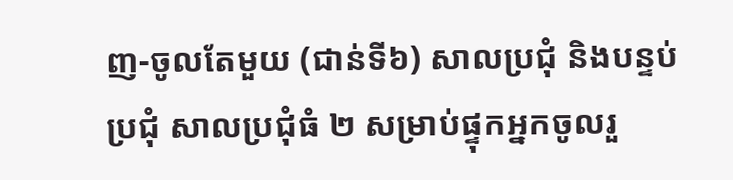ញ-ចូលតែមួយ (ជាន់ទី៦) សាលប្រជុំ និងបន្ទប់ប្រជុំ សាលប្រជុំធំ ២ សម្រាប់ផ្ទុកអ្នកចូលរួ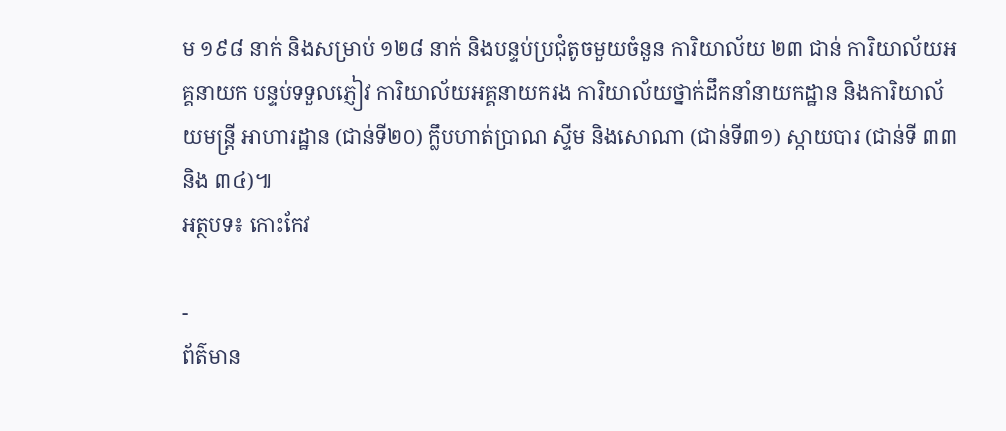ម ១៩៨ នាក់ និងសម្រាប់ ១២៨ នាក់ និងបន្ទប់ប្រជុំតូចមួយចំនួន ការិយាល័យ ២៣ ជាន់ ការិយាល័យអគ្គនាយក បន្ទប់ទទួលភ្ញៀវ ការិយាល័យអគ្គនាយករង ការិយាល័យថ្នាក់ដឹកនាំនាយកដ្ឋាន និងការិយាល័យមន្រ្តី អាហារដ្ឋាន (ជាន់ទី២០) ក្លឹបហាត់ប្រាណ ស្ទីម និងសោណា (ជាន់ទី៣១) ស្កាយបារ (ជាន់ទី ៣៣ និង ៣៤)៕
អត្ថបទ៖ កោះកែវ

-
ព័ត៌មាន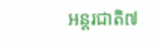អន្ដរជាតិ៧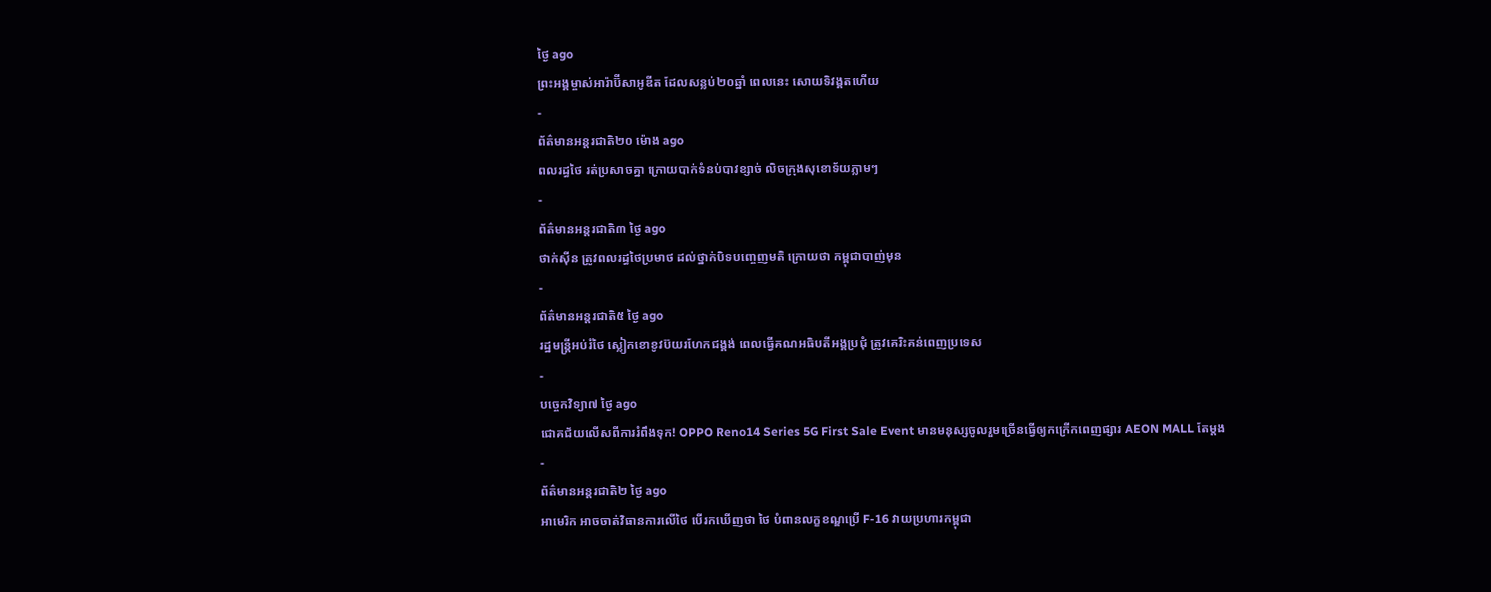ថ្ងៃ ago
ព្រះអង្គម្ចាស់អារ៉ាប៊ីសាអូឌីត ដែលសន្លប់២០ឆ្នាំ ពេលនេះ សោយទិវង្គតហើយ
-
ព័ត៌មានអន្ដរជាតិ២០ ម៉ោង ago
ពលរដ្ធថៃ រត់ប្រសាចគ្នា ក្រោយបាក់ទំនប់បាវខ្សាច់ លិចក្រុងសុខោទ័យភ្លាមៗ
-
ព័ត៌មានអន្ដរជាតិ៣ ថ្ងៃ ago
ថាក់ស៊ីន ត្រូវពលរដ្ធថៃប្រមាថ ដល់ថ្នាក់បិទបញ្ចេញមតិ ក្រោយថា កម្ពុជាបាញ់មុន
-
ព័ត៌មានអន្ដរជាតិ៥ ថ្ងៃ ago
រដ្ឋមន្ត្រីអប់រំថៃ ស្លៀកខោខូវប៊យរហែកជង្គង់ ពេលធ្វើគណអធិបតីអង្គប្រជុំ ត្រូវគេរិះគន់ពេញប្រទេស
-
បច្ចេកវិទ្យា៧ ថ្ងៃ ago
ជោគជ័យលើសពីការរំពឹងទុក! OPPO Reno14 Series 5G First Sale Event មានមនុស្សចូលរួមច្រើនធ្វើឲ្យកក្រើកពេញផ្សារ AEON MALL តែម្តង
-
ព័ត៌មានអន្ដរជាតិ២ ថ្ងៃ ago
អាមេរិក អាចចាត់វិធានការលើថៃ បើរកឃើញថា ថៃ បំពានលក្ខខណ្ឌប្រើ F-16 វាយប្រហារកម្ពុជា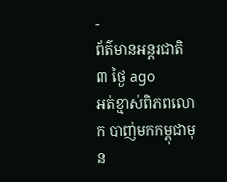-
ព័ត៌មានអន្ដរជាតិ៣ ថ្ងៃ ago
អត់ខ្មាស់ពិភពលោក បាញ់មកកម្ពុជាមុន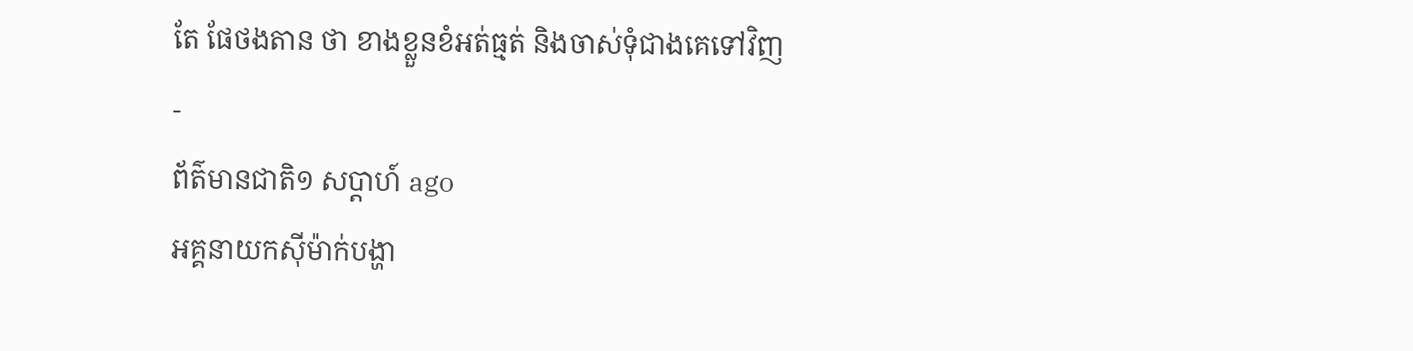តែ ផែថងតាន ថា ខាងខ្លួនខំអត់ធ្មត់ និងចាស់ទុំជាងគេទៅវិញ
-
ព័ត៌មានជាតិ១ សប្តាហ៍ ago
អគ្គនាយកស៊ីម៉ាក់បង្ហា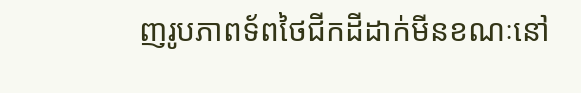ញរូបភាពទ័ពថៃជីកដីដាក់មីនខណៈនៅ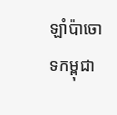ឡាំប៉ាចោទកម្ពុជា